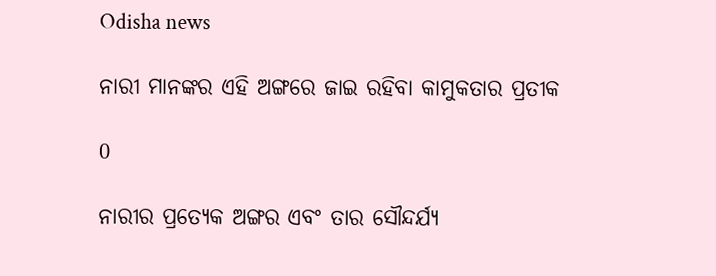Odisha news

ନାରୀ ମାନଙ୍କର ଏହି ଅଙ୍ଗରେ ଜାଇ ରହିବା କାମୁକତାର ପ୍ରତୀକ

0

ନାରୀର ପ୍ରତ୍ୟେକ ଅଙ୍ଗର ଏବଂ ତାର ସୌନ୍ଦର୍ଯ୍ୟ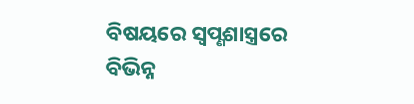ବିଷୟରେ ସ୍ଵପ୍ଣଶାସ୍ତ୍ରରେ ବିଭିନ୍ନ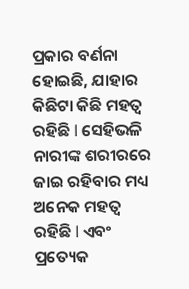ପ୍ରକାର ବର୍ଣନା ହୋଇଛି, ଯାହାର କିଛିଟା କିଛି ମହତ୍ୱ ରହିଛି l ସେହିଭଳି ନାରୀଙ୍କ ଶରୀରରେ ଜାଇ ରହିବାର ମଧ୍ୟ ଅନେକ ମହତ୍ୱ ରହିଛି l ଏବଂ ପ୍ରତ୍ୟେକ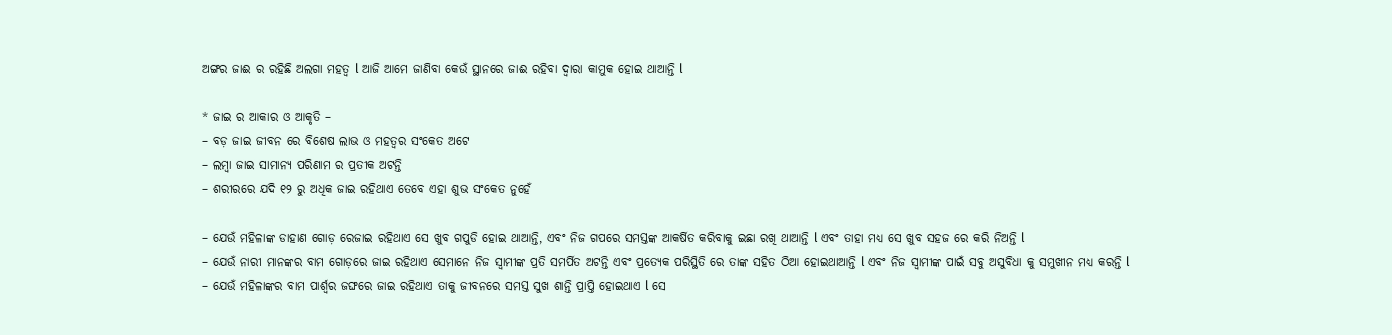ଅଙ୍ଗର ଜାଈ ର ରହିଛି ଅଲଗା ମହତ୍ୱ l ଆଜି ଆମେ ଜାଣିବା କେଉଁ ସ୍ଥାନରେ ଜାଈ ରହିବା ଦ୍ୱାରା କାମୁକ ହୋଇ ଥାଆନ୍ତି l

* ଜାଇ ର ଆକାର ଓ ଆକୃତି –
– ବଡ଼ ଜାଇ ଜୀବନ ରେ ବିଶେଷ ଲାଭ ଓ ମହତ୍ବର ସଂକେତ ଅଟେ
– ଲମ୍ବା ଜାଇ ସାମାନ୍ୟ ପରିଣାମ ର ପ୍ରତୀକ ଅଟନ୍ତି
– ଶରୀରରେ ଯଦି ୧୨ ରୁ ଅଧିକ ଜାଇ ରହିଥାଏ ତେବେ ଏହା ଶୁଭ ସଂକେତ ନୁହେଁ

– ଯେଉଁ ମହିଳାଙ୍କ ଡାହାଣ ଗୋଡ଼ ରେଜାଇ ରହିଥାଏ ସେ ଖୁବ ଗପୁଡି ହୋଇ ଥାଆନ୍ତି, ଏବଂ ନିଜ ଗପରେ ସମସ୍ତଙ୍କ ଆକର୍ଷିତ କରିବାକୁ ଇଛା ରଖି ଥାଆନ୍ତି l ଏବଂ ତାହା ମଧ୍ୟ ସେ ଖୁବ ସହଜ ରେ କରି ନିଅନ୍ତି l
– ଯେଉଁ ନାରୀ ମାନଙ୍କର ବାମ ଗୋଡ଼ରେ ଜାଇ ରହିଥାଏ ସେମାନେ ନିଜ ସ୍ୱାମୀଙ୍କ ପ୍ରତି ସମର୍ପିତ ଅଟନ୍ତି ଏବଂ ପ୍ରତ୍ୟେକ ପରିସ୍ଥିତି ରେ ତାଙ୍କ ସହିତ ଠିଆ ହୋଇଥାଆନ୍ତି l ଏବଂ ନିଜ ସ୍ୱାମୀଙ୍କ ପାଇଁ ସବୁ ଅସୁବିଧା କୁ ସମୁଖୀନ ମଧ୍ୟ କରନ୍ତି l
– ଯେଉଁ ମହିଳାଙ୍କର ବାମ ପାର୍ଶ୍ଵର ଜଙ୍ଘରେ ଜାଇ ରହିଥାଏ ତାକୁ ଜୀବନରେ ସମସ୍ତ ସୁଖ ଶାନ୍ତି ପ୍ରାପ୍ତି ହୋଇଥାଏ l ସେ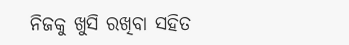ନିଜକୁ ଖୁସି ରଖିବା ସହିତ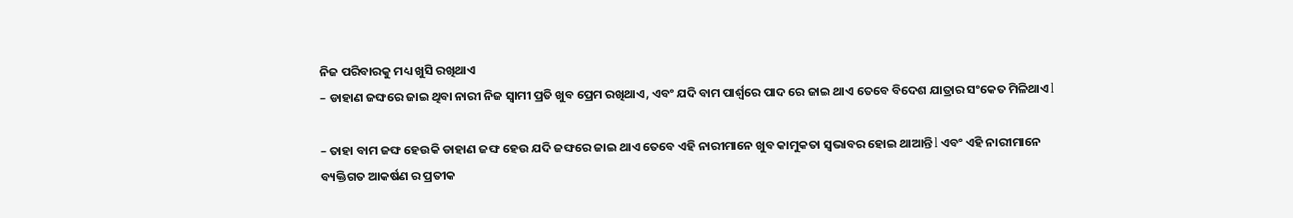ନିଜ ପରିବାରକୁ ମଧ୍ୟ ଖୁସି ରଖିଥାଏ
– ଡାହାଣ ଜଙ୍ଘରେ ଜାଇ ଥିବା ନାରୀ ନିଜ ସ୍ୱାମୀ ପ୍ରତି ଖୁବ ପ୍ରେମ ରଖିଥାଏ, ଏବଂ ଯଦି ବାମ ପାର୍ଶ୍ୱରେ ପାଦ ରେ ଜାଇ ଥାଏ ତେବେ ବିଦେଶ ଯାତ୍ରାର ସଂକେତ ମିଳିଥାଏ l

– ତାହା ବାମ ଜଙ୍ଘ ହେଉକି ଡାହାଣ ଜଙ୍ଘ ହେଉ ଯଦି ଜଙ୍ଘରେ ଜାଇ ଥାଏ ତେବେ ଏହି ନାରୀମାନେ ଖୁବ କାମୁକତା ସ୍ୱଭାବର ହୋଇ ଥାଆନ୍ତି l ଏବଂ ଏହି ନାରୀମାନେ ବ୍ୟକ୍ତିଗତ ଆକର୍ଷଣ ର ପ୍ରତୀକ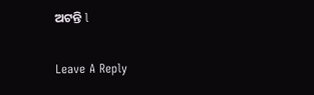ଅଟନ୍ତି l

Leave A Reply